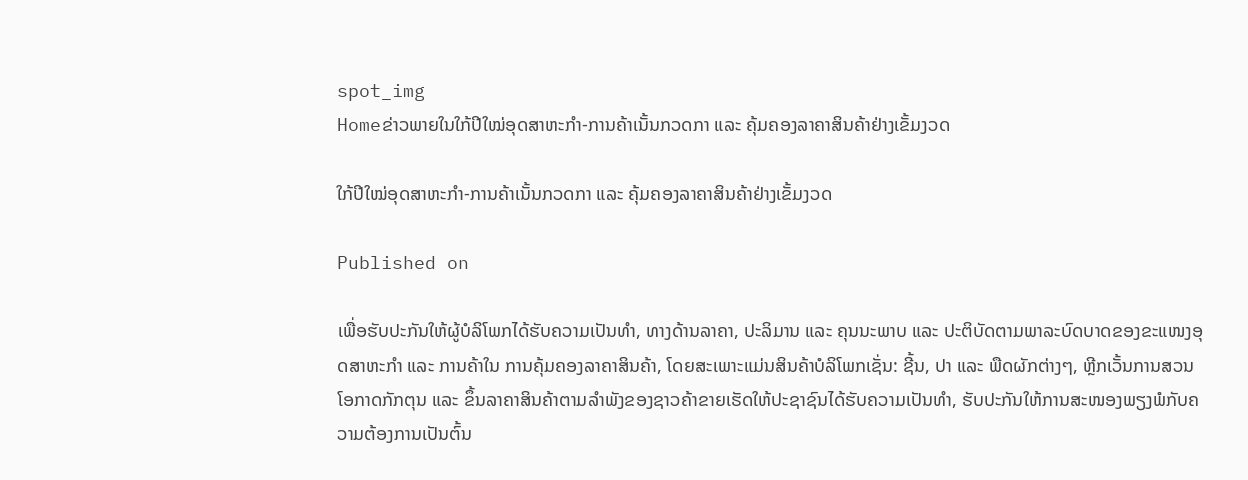spot_img
Homeຂ່າວພາຍໃນໃກ້ປີໃໝ່ອຸດສາຫະກຳ-ການຄ້າເນັ້ນກວດກາ ແລະ ຄຸ້ມຄອງລາຄາສິນຄ້າຢ່າງເຂັ້ມງວດ

ໃກ້ປີໃໝ່ອຸດສາຫະກຳ-ການຄ້າເນັ້ນກວດກາ ແລະ ຄຸ້ມຄອງລາຄາສິນຄ້າຢ່າງເຂັ້ມງວດ

Published on

ເພື່ອຮັບປະກັນໃຫ້ຜູ້ບໍລິໂພກໄດ້ຮັບຄວາມເປັນທຳ, ທາງດ້ານລາຄາ, ປະລິມານ ແລະ ຄຸນນະພາບ ແລະ ປະຕິບັດຕາມພາລະບົດບາດຂອງຂະແໜງອຸດສາຫະກຳ ແລະ ການຄ້າໃນ ການຄຸ້ມຄອງລາຄາສິນຄ້າ, ໂດຍສະເພາະແມ່ນສິນຄ້າບໍລິໂພກເຊັ່ນ: ຊີ້ນ, ປາ ແລະ ພືດຜັກຕ່າງໆ, ຫຼີກເວັ້ນການສວນໂອກາດກັກຕຸນ ແລະ ຂຶ້ນລາຄາສິນຄ້າຕາມລຳພັງຂອງຊາວຄ້າຂາຍເຮັດໃຫ້ປະຊາຊົນໄດ້ຮັບຄວາມເປັນທຳ, ຮັບປະກັນໃຫ້ການສະໜອງພຽງພໍກັບຄວາມຕ້ອງການເປັນຕົ້ນ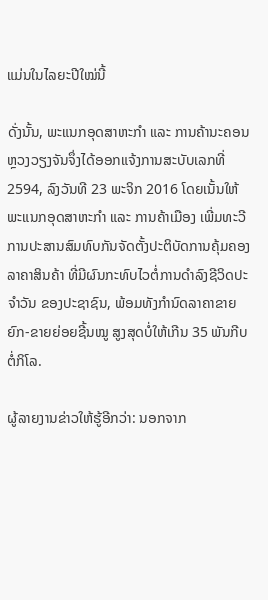ແມ່ນໃນໄລຍະປີໃໝ່ນີ້

ດັ່ງນັ້ນ, ພະແນກອຸດສາຫະກຳ ແລະ ການຄ້ານະຄອນຫຼວງວຽງຈັນຈຶ່ງໄດ້ອອກແຈ້ງການສະບັບເລກທີ່ 2594, ລົງວັນທີ 23 ພະຈິກ 2016 ໂດຍເນັ້ນໃຫ້ພະແນກອຸດສາຫະກຳ ແລະ ການຄ້າເມືອງ ເພີ່ມທະວີການປະສານສົມທົບກັນຈັດຕັ້ງປະຕິບັດການຄຸ້ມຄອງລາຄາສິນຄ້າ ທີ່ມີຜົນກະທົບໄວຕໍ່ການດຳລົງຊີວິດປະຈຳວັນ ຂອງປະຊາຊົນ, ພ້ອມທັງກຳນົດລາຄາຂາຍຍົກ-ຂາຍຍ່ອຍຊີ້ນໝູ ສູງສຸດບໍ່ໃຫ້ເກີນ 35 ພັນກີບຕໍ່ກິໂລ.

ຜູ້ລາຍງານຂ່າວໃຫ້ຮູ້ອີກວ່າ: ນອກຈາກ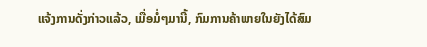ແຈ້ງການດັ່ງກ່າວແລ້ວ, ເມື່ອມໍ່ໆມານີ້, ກົມການຄ້າພາຍໃນຍັງໄດ້ສົມ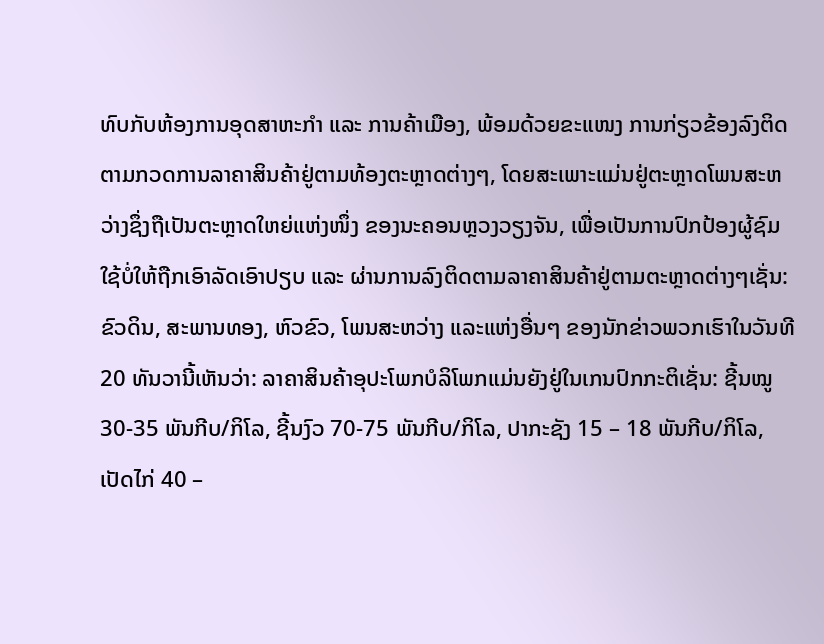ທົບກັບຫ້ອງການອຸດສາຫະກຳ ແລະ ການຄ້າເມືອງ, ພ້ອມດ້ວຍຂະແໜງ ການກ່ຽວຂ້ອງລົງຕິດຕາມກວດການລາຄາສິນຄ້າຢູ່ຕາມທ້ອງຕະຫຼາດຕ່າງໆ, ໂດຍສະເພາະແມ່ນຢູ່ຕະຫຼາດໂພນສະຫວ່າງຊຶ່ງຖືເປັນຕະຫຼາດໃຫຍ່ແຫ່ງໜຶ່ງ ຂອງນະຄອນຫຼວງວຽງຈັນ, ເພື່ອເປັນການປົກປ້ອງຜູ້ຊົມໃຊ້ບໍ່ໃຫ້ຖືກເອົາລັດເອົາປຽບ ແລະ ຜ່ານການລົງຕິດຕາມລາຄາສິນຄ້າຢູ່ຕາມຕະຫຼາດຕ່າງໆເຊັ່ນ: ຂົວດິນ, ສະພານທອງ, ຫົວຂົວ, ໂພນສະຫວ່າງ ແລະແຫ່ງອື່ນໆ ຂອງນັກຂ່າວພວກເຮົາໃນວັນທີ 20 ທັນວານີ້ເຫັນວ່າ: ລາຄາສິນຄ້າອຸປະໂພກບໍລິໂພກແມ່ນຍັງຢູ່ໃນເກນປົກກະຕິເຊັ່ນ: ຊີ້ນໝູ 30-35 ພັນກີບ/ກິໂລ, ຊີ້ນງົວ 70-75 ພັນກີບ/ກິໂລ, ປາກະຊັງ 15 – 18 ພັນກີບ/ກິໂລ, ເປັດໄກ່ 40 –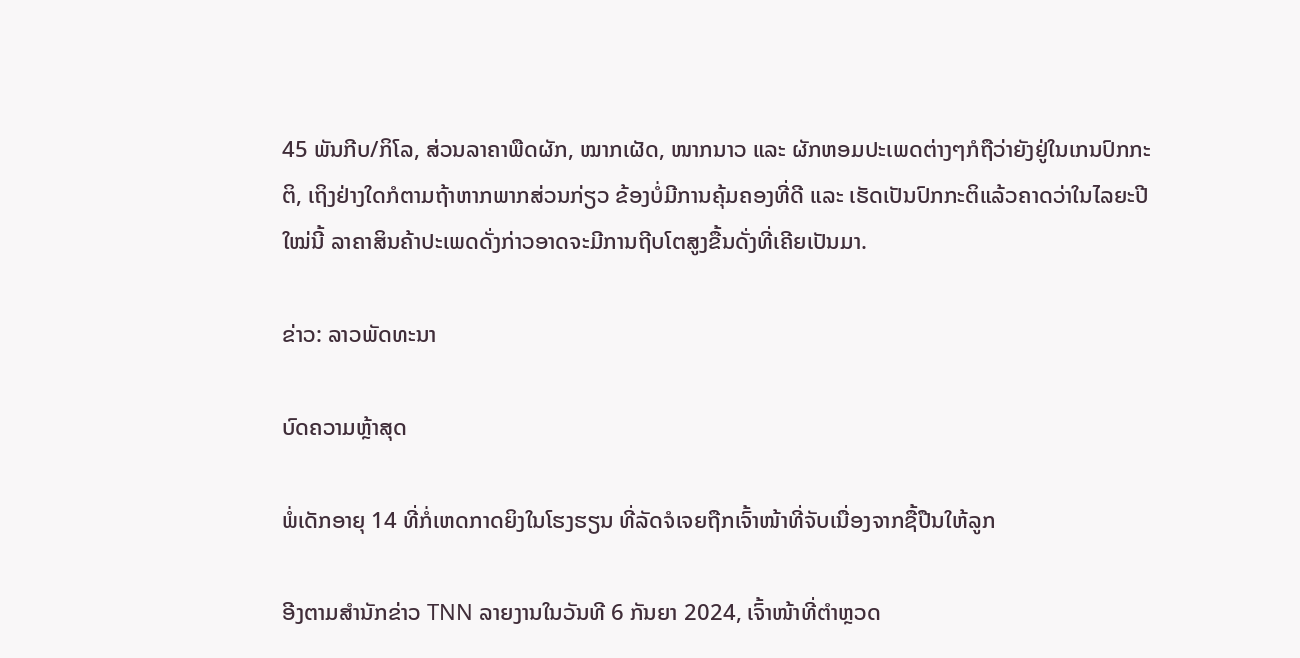45 ພັນກີບ/ກິໂລ, ສ່ວນລາຄາພືດຜັກ, ໝາກເຜັດ, ໜາກນາວ ແລະ ຜັກຫອມປະເພດຕ່າງໆກໍຖືວ່າຍັງຢູ່ໃນເກນປົກກະຕິ, ເຖິງຢ່າງໃດກໍຕາມຖ້າຫາກພາກສ່ວນກ່ຽວ ຂ້ອງບໍ່ມີການຄຸ້ມຄອງທີ່ດີ ແລະ ເຮັດເປັນປົກກະຕິແລ້ວຄາດວ່າໃນໄລຍະປີໃໝ່ນີ້ ລາຄາສິນຄ້າປະເພດດັ່ງກ່າວອາດຈະມີການຖີບໂຕສູງຂື້ນດັ່ງທີ່ເຄີຍເປັນມາ.

ຂ່າວ: ລາວພັດທະນາ

ບົດຄວາມຫຼ້າສຸດ

ພໍ່ເດັກອາຍຸ 14 ທີ່ກໍ່ເຫດກາດຍິງໃນໂຮງຮຽນ ທີ່ລັດຈໍເຈຍຖືກເຈົ້າໜ້າທີ່ຈັບເນື່ອງຈາກຊື້ປືນໃຫ້ລູກ

ອີງຕາມສຳນັກຂ່າວ TNN ລາຍງານໃນວັນທີ 6 ກັນຍາ 2024, ເຈົ້າໜ້າທີ່ຕຳຫຼວດ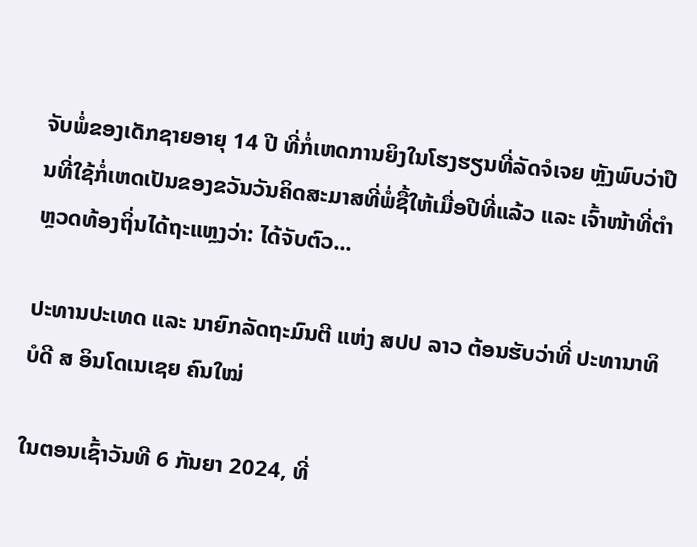ຈັບພໍ່ຂອງເດັກຊາຍອາຍຸ 14 ປີ ທີ່ກໍ່ເຫດການຍິງໃນໂຮງຮຽນທີ່ລັດຈໍເຈຍ ຫຼັງພົບວ່າປືນທີ່ໃຊ້ກໍ່ເຫດເປັນຂອງຂວັນວັນຄິດສະມາສທີ່ພໍ່ຊື້ໃຫ້ເມື່ອປີທີ່ແລ້ວ ແລະ ເຈົ້າໜ້າທີ່ຕຳຫຼວດທ້ອງຖິ່ນໄດ້ຖະແຫຼງວ່າ: ໄດ້ຈັບຕົວ...

ປະທານປະເທດ ແລະ ນາຍົກລັດຖະມົນຕີ ແຫ່ງ ສປປ ລາວ ຕ້ອນຮັບວ່າທີ່ ປະທານາທິບໍດີ ສ ອິນໂດເນເຊຍ ຄົນໃໝ່

ໃນຕອນເຊົ້າວັນທີ 6 ກັນຍາ 2024, ທີ່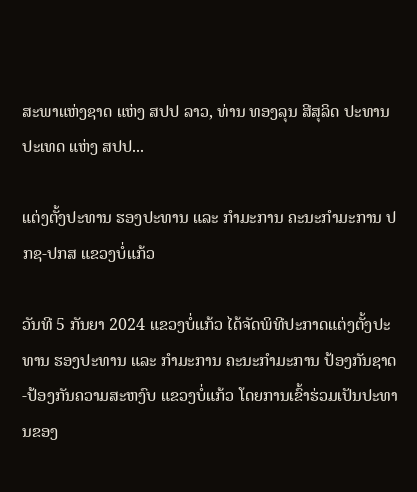ສະພາແຫ່ງຊາດ ແຫ່ງ ສປປ ລາວ, ທ່ານ ທອງລຸນ ສີສຸລິດ ປະທານປະເທດ ແຫ່ງ ສປປ...

ແຕ່ງຕັ້ງປະທານ ຮອງປະທານ ແລະ ກຳມະການ ຄະນະກຳມະການ ປກຊ-ປກສ ແຂວງບໍ່ແກ້ວ

ວັນທີ 5 ກັນຍາ 2024 ແຂວງບໍ່ແກ້ວ ໄດ້ຈັດພິທີປະກາດແຕ່ງຕັ້ງປະທານ ຮອງປະທານ ແລະ ກຳມະການ ຄະນະກຳມະການ ປ້ອງກັນຊາດ-ປ້ອງກັນຄວາມສະຫງົບ ແຂວງບໍ່ແກ້ວ ໂດຍການເຂົ້າຮ່ວມເປັນປະທານຂອງ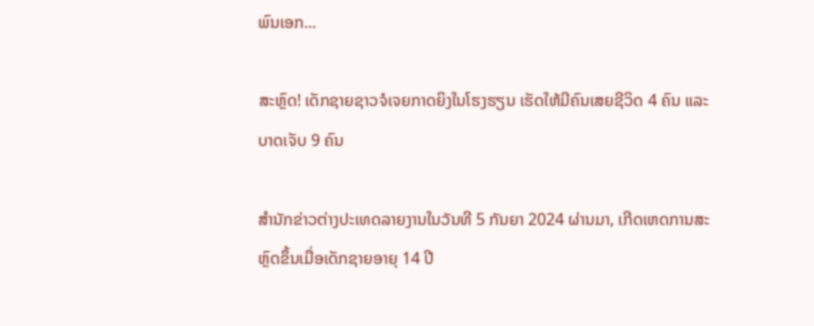ພົນເອກ...

ສະຫຼົດ! ເດັກຊາຍຊາວຈໍເຈຍກາດຍິງໃນໂຮງຮຽນ ເຮັດໃຫ້ມີຄົນເສຍຊີວິດ 4 ຄົນ ແລະ ບາດເຈັບ 9 ຄົນ

ສຳນັກຂ່າວຕ່າງປະເທດລາຍງານໃນວັນທີ 5 ກັນຍາ 2024 ຜ່ານມາ, ເກີດເຫດການສະຫຼົດຂຶ້ນເມື່ອເດັກຊາຍອາຍຸ 14 ປີ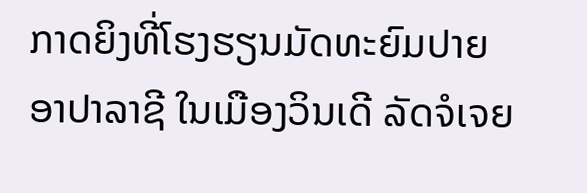ກາດຍິງທີ່ໂຮງຮຽນມັດທະຍົມປາຍ ອາປາລາຊີ ໃນເມືອງວິນເດີ ລັດຈໍເຈຍ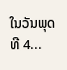ໃນວັນພຸດ ທີ 4...